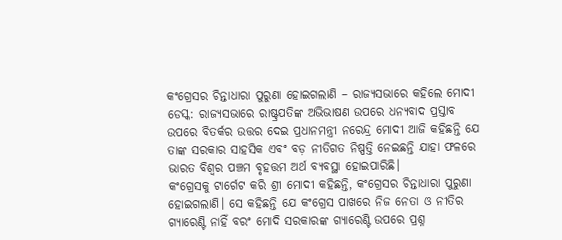କଂଗ୍ରେସର ଚିନ୍ତାଧାରା ପୁରୁଣା ହୋଇଗଲାଣି – ରାଜ୍ୟସଭାରେ କହିଲେ ମୋଦୀ
ଡେସ୍କ: ରାଜ୍ୟସଭାରେ ରାଷ୍ଟ୍ରପତିଙ୍କ ଅଭିଭାଷଣ ଉପରେ ଧନ୍ୟବାଦ ପ୍ରସ୍ତାବ ଉପରେ ବିତର୍କର ଉତ୍ତର ଦେଇ ପ୍ରଧାନମନ୍ତ୍ରୀ ନରେନ୍ଦ୍ର ମୋଦୀ ଆଜି କହିଛନ୍ତି ଯେ ତାଙ୍କ ସରକାର ସାହସିକ ଏବଂ ବଡ଼ ନୀତିଗତ ନିଷ୍ପତ୍ତି ନେଇଛନ୍ତି ଯାହା ଫଳରେ ଭାରତ ବିଶ୍ୱର ପଞ୍ଚମ ବୃହତ୍ତମ ଅର୍ଥ ବ୍ୟବସ୍ଥା ହୋଇପାରିଛି।
କଂଗ୍ରେସକୁ ଟାର୍ଗେଟ କରି ଶ୍ରୀ ମୋଦୀ କହିଛନ୍ତି, କଂଗ୍ରେସର ଚିନ୍ତାଧାରା ପୁରୁଣା ହୋଇଗଲାଣି। ସେ କହିଛନ୍ତି ଯେ କଂଗ୍ରେସ ପାଖରେ ନିଜ ନେତା ଓ ନୀତିର ଗ୍ୟାରେଣ୍ଟି ନାହିଁ ବରଂ ମୋଦି ସରକାରଙ୍କ ଗ୍ୟାରେଣ୍ଟି ଉପରେ ପ୍ରଶ୍ନ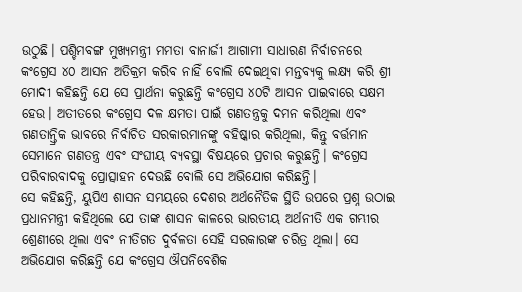ଉଠୁଛି। ପଶ୍ଚିମବଙ୍ଗ ମୁଖ୍ୟମନ୍ତ୍ରୀ ମମତା ବାନାର୍ଜୀ ଆଗାମୀ ସାଧାରଣ ନିର୍ବାଚନରେ କଂଗ୍ରେସ ୪୦ ଆସନ ଅତିକ୍ରମ କରିବ ନାହିଁ ବୋଲି ଦେଇଥିବା ମନ୍ତବ୍ୟକୁ ଲକ୍ଷ୍ୟ କରି ଶ୍ରୀ ମୋଦୀ କହିଛନ୍ତି ଯେ ସେ ପ୍ରାର୍ଥନା କରୁଛନ୍ତି କଂଗ୍ରେସ ୪୦ଟି ଆସନ ପାଇବାରେ ସକ୍ଷମ ହେଉ। ଅତୀତରେ କଂଗ୍ରେସ ଦଳ କ୍ଷମତା ପାଇଁ ଗଣତନ୍ତ୍ରକୁ ଦମନ କରିଥିଲା ଏବଂ ଗଣତାନ୍ତ୍ରିକ ଭାବରେ ନିର୍ବାଚିତ ସରକାରମାନଙ୍କୁ ବହିଷ୍କାର କରିଥିଲା, କିନ୍ତୁ ବର୍ତ୍ତମାନ ସେମାନେ ଗଣତନ୍ତ୍ର ଏବଂ ସଂଘୀୟ ବ୍ୟବସ୍ଥା ବିଷୟରେ ପ୍ରଚାର କରୁଛନ୍ତି। କଂଗ୍ରେସ ପରିବାରବାଦକୁ ପ୍ରୋତ୍ସାହନ ଦେଉଛି ବୋଲି ସେ ଅଭିଯୋଗ କରିଛନ୍ତି।
ସେ କହିଛନ୍ତି, ୟୁପିଏ ଶାସନ ସମୟରେ ଦେଶର ଅର୍ଥନୈତିକ ସ୍ଥିତି ଉପରେ ପ୍ରଶ୍ନ ଉଠାଇ ପ୍ରଧାନମନ୍ତ୍ରୀ କହିଥିଲେ ଯେ ତାଙ୍କ ଶାସନ କାଳରେ ଭାରତୀୟ ଅର୍ଥନୀତି ଏକ ଗମ୍ଭୀର ଶ୍ରେଣୀରେ ଥିଲା ଏବଂ ନୀତିଗତ ଦୁର୍ବଳତା ସେହି ସରକାରଙ୍କ ଚରିତ୍ର ଥିଲା। ସେ ଅଭିଯୋଗ କରିଛନ୍ତି ଯେ କଂଗ୍ରେସ ଔପନିବେଶିକ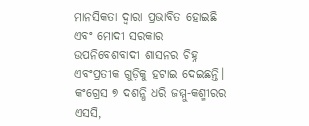ମାନସିକତା ଦ୍ୱାରା ପ୍ରଭାବିତ ହୋଇଛି ଏବଂ ମୋଦୀ ସରକାର ଉପନିବେଶବାଦୀ ଶାସନର ଚିହ୍ନ ଏବଂପ୍ରତୀକ ଗୁଡ଼ିକୁ ହଟାଇ ଦେଇଛନ୍ତି। କଂଗ୍ରେସ ୭ ଦଶନ୍ଧି ଧରି ଜମ୍ମୁ-କଶ୍ମୀରର ଏସସି,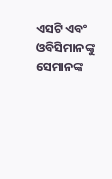ଏସଟି ଏବଂ ଓବିସିମାନଙ୍କୁ ସେମାନଙ୍କ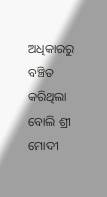ଅଧିକାରରୁ ବଞ୍ଚିତ କରିଥିଲା ବୋଲି ଶ୍ରୀ ମୋଦୀ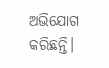ଅଭିଯୋଗ କରିଛନ୍ତି।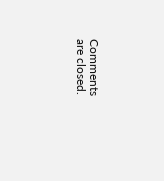Comments are closed.